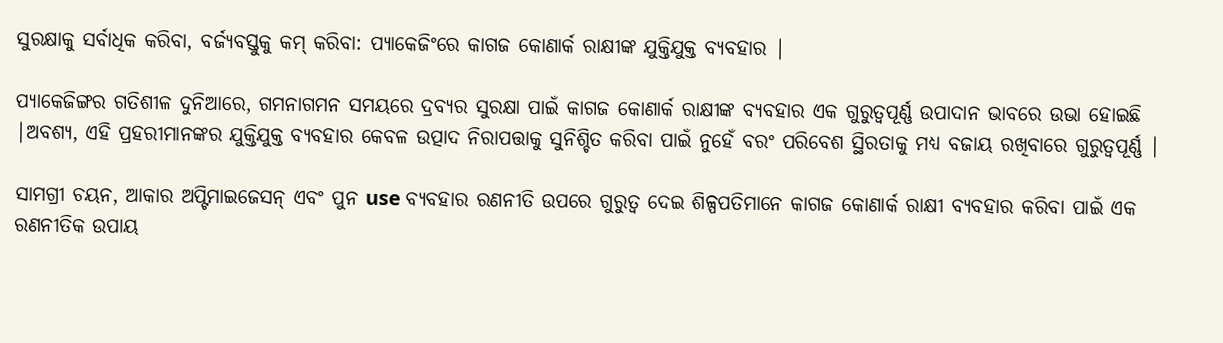ସୁରକ୍ଷାକୁ ସର୍ବାଧିକ କରିବା, ବର୍ଜ୍ୟବସ୍ତୁକୁ କମ୍ କରିବା: ପ୍ୟାକେଜିଂରେ କାଗଜ କୋଣାର୍କ ରାକ୍ଷୀଙ୍କ ଯୁକ୍ତିଯୁକ୍ତ ବ୍ୟବହାର |

ପ୍ୟାକେଜିଙ୍ଗର ଗତିଶୀଳ ଦୁନିଆରେ, ଗମନାଗମନ ସମୟରେ ଦ୍ରବ୍ୟର ସୁରକ୍ଷା ପାଇଁ କାଗଜ କୋଣାର୍କ ରାକ୍ଷୀଙ୍କ ବ୍ୟବହାର ଏକ ଗୁରୁତ୍ୱପୂର୍ଣ୍ଣ ଉପାଦାନ ଭାବରେ ଉଭା ହୋଇଛି |ଅବଶ୍ୟ, ଏହି ପ୍ରହରୀମାନଙ୍କର ଯୁକ୍ତିଯୁକ୍ତ ବ୍ୟବହାର କେବଳ ଉତ୍ପାଦ ନିରାପତ୍ତାକୁ ସୁନିଶ୍ଚିତ କରିବା ପାଇଁ ନୁହେଁ ବରଂ ପରିବେଶ ସ୍ଥିରତାକୁ ମଧ୍ୟ ବଜାୟ ରଖିବାରେ ଗୁରୁତ୍ୱପୂର୍ଣ୍ଣ |

ସାମଗ୍ରୀ ଚୟନ, ଆକାର ଅପ୍ଟିମାଇଜେସନ୍ ଏବଂ ପୁନ use ବ୍ୟବହାର ରଣନୀତି ଉପରେ ଗୁରୁତ୍ୱ ଦେଇ ଶିଳ୍ପପତିମାନେ କାଗଜ କୋଣାର୍କ ରାକ୍ଷୀ ବ୍ୟବହାର କରିବା ପାଇଁ ଏକ ରଣନୀତିକ ଉପାୟ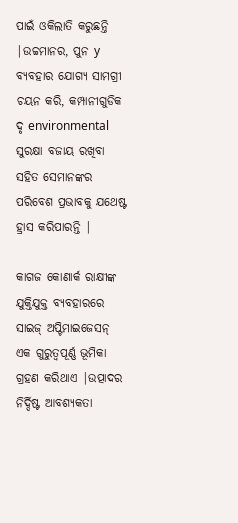ପାଇଁ ଓକିଲାତି କରୁଛନ୍ତି |ଉଚ୍ଚମାନର, ପୁନ y ବ୍ୟବହାର ଯୋଗ୍ୟ ସାମଗ୍ରୀ ଚୟନ କରି, କମ୍ପାନୀଗୁଡିକ ଦୃ environmental ସୁରକ୍ଷା ବଜାୟ ରଖିବା ସହିତ ସେମାନଙ୍କର ପରିବେଶ ପ୍ରଭାବକୁ ଯଥେଷ୍ଟ ହ୍ରାସ କରିପାରନ୍ତି |

କାଗଜ କୋଣାର୍କ ରାକ୍ଷୀଙ୍କ ଯୁକ୍ତିଯୁକ୍ତ ବ୍ୟବହାରରେ ସାଇଜ୍ ଅପ୍ଟିମାଇଜେସନ୍ ଏକ ଗୁରୁତ୍ୱପୂର୍ଣ୍ଣ ଭୂମିକା ଗ୍ରହଣ କରିଥାଏ |ଉତ୍ପାଦର ନିର୍ଦ୍ଦିଷ୍ଟ ଆବଶ୍ୟକତା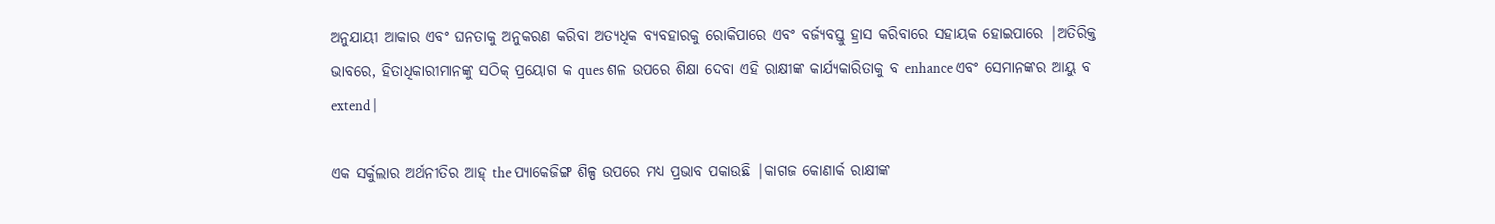ଅନୁଯାୟୀ ଆକାର ଏବଂ ଘନତାକୁ ଅନୁକରଣ କରିବା ଅତ୍ୟଧିକ ବ୍ୟବହାରକୁ ରୋକିପାରେ ଏବଂ ବର୍ଜ୍ୟବସ୍ତୁ ହ୍ରାସ କରିବାରେ ସହାୟକ ହୋଇପାରେ |ଅତିରିକ୍ତ ଭାବରେ, ହିତାଧିକାରୀମାନଙ୍କୁ ସଠିକ୍ ପ୍ରୟୋଗ କ ques ଶଳ ଉପରେ ଶିକ୍ଷା ଦେବା ଏହି ରାକ୍ଷୀଙ୍କ କାର୍ଯ୍ୟକାରିତାକୁ ବ enhance ଏବଂ ସେମାନଙ୍କର ଆୟୁ ବ extend |

ଏକ ସର୍କୁଲାର ଅର୍ଥନୀତିର ଆହ୍ the ପ୍ୟାକେଜିଙ୍ଗ ଶିଳ୍ପ ଉପରେ ମଧ୍ୟ ପ୍ରଭାବ ପକାଉଛି |କାଗଜ କୋଣାର୍କ ରାକ୍ଷୀଙ୍କ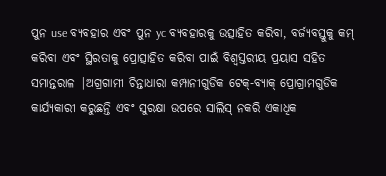ପୁନ use ବ୍ୟବହାର ଏବଂ ପୁନ yc ବ୍ୟବହାରକୁ ଉତ୍ସାହିତ କରିବା, ବର୍ଜ୍ୟବସ୍ତୁକୁ କମ୍ କରିବା ଏବଂ ସ୍ଥିରତାକୁ ପ୍ରୋତ୍ସାହିତ କରିବା ପାଇଁ ବିଶ୍ୱସ୍ତରୀୟ ପ୍ରୟାସ ସହିତ ସମାନ୍ତରାଳ |ଅଗ୍ରଗାମୀ ଚିନ୍ତାଧାରା କମ୍ପାନୀଗୁଡିକ ଟେକ୍-ବ୍ୟାକ୍ ପ୍ରୋଗ୍ରାମଗୁଡିକ କାର୍ଯ୍ୟକାରୀ କରୁଛନ୍ତି ଏବଂ ସୁରକ୍ଷା ଉପରେ ସାଲିସ୍ ନକରି ଏକାଧିକ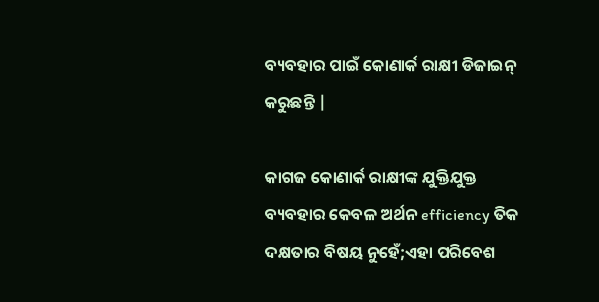ବ୍ୟବହାର ପାଇଁ କୋଣାର୍କ ରାକ୍ଷୀ ଡିଜାଇନ୍ କରୁଛନ୍ତି |

କାଗଜ କୋଣାର୍କ ରାକ୍ଷୀଙ୍କ ଯୁକ୍ତିଯୁକ୍ତ ବ୍ୟବହାର କେବଳ ଅର୍ଥନ efficiency ତିକ ଦକ୍ଷତାର ବିଷୟ ନୁହେଁ;ଏହା ପରିବେଶ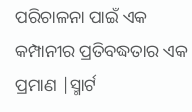ପରିଚାଳନା ପାଇଁ ଏକ କମ୍ପାନୀର ପ୍ରତିବଦ୍ଧତାର ଏକ ପ୍ରମାଣ |ସ୍ମାର୍ଟ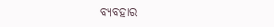ବ୍ୟବହାର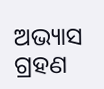ଅଭ୍ୟାସ ଗ୍ରହଣ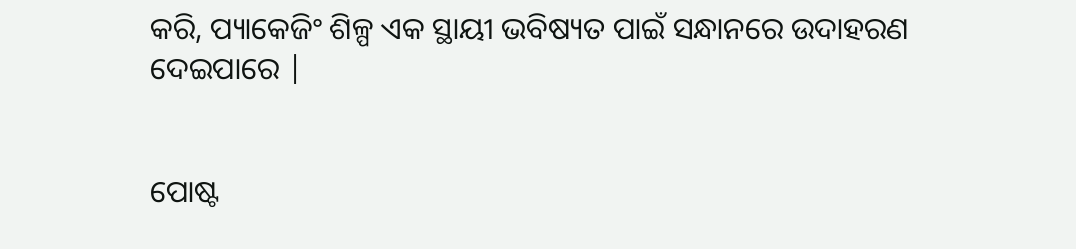କରି, ପ୍ୟାକେଜିଂ ଶିଳ୍ପ ଏକ ସ୍ଥାୟୀ ଭବିଷ୍ୟତ ପାଇଁ ସନ୍ଧାନରେ ଉଦାହରଣ ଦେଇପାରେ |


ପୋଷ୍ଟ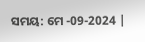ସମୟ: ମେ -09-2024 |